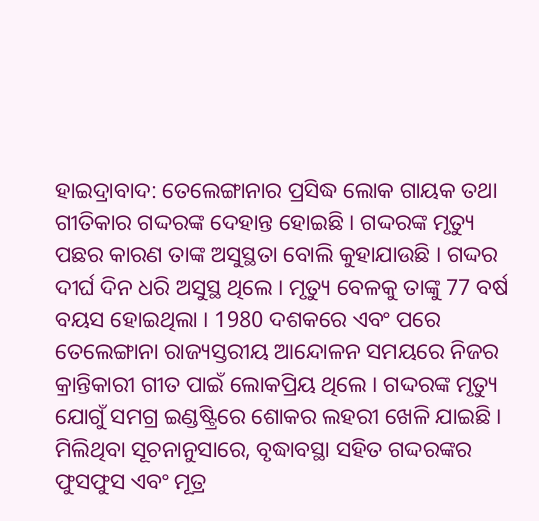ହାଇଦ୍ରାବାଦ: ତେଲେଙ୍ଗାନାର ପ୍ରସିଦ୍ଧ ଲୋକ ଗାୟକ ତଥା ଗୀତିକାର ଗଦ୍ଦରଙ୍କ ଦେହାନ୍ତ ହୋଇଛି । ଗଦ୍ଦରଙ୍କ ମୃତ୍ୟୁ ପଛର କାରଣ ତାଙ୍କ ଅସୁସ୍ଥତା ବୋଲି କୁହାଯାଉଛି । ଗଦ୍ଦର ଦୀର୍ଘ ଦିନ ଧରି ଅସୁସ୍ଥ ଥିଲେ । ମୃତ୍ୟୁ ବେଳକୁ ତାଙ୍କୁ 77 ବର୍ଷ ବୟସ ହୋଇଥିଲା । 1980 ଦଶକରେ ଏବଂ ପରେ ତେଲେଙ୍ଗାନା ରାଜ୍ୟସ୍ତରୀୟ ଆନ୍ଦୋଳନ ସମୟରେ ନିଜର କ୍ରାନ୍ତିକାରୀ ଗୀତ ପାଇଁ ଲୋକପ୍ରିୟ ଥିଲେ । ଗଦ୍ଦରଙ୍କ ମୃତ୍ୟୁ ଯୋଗୁଁ ସମଗ୍ର ଇଣ୍ଡଷ୍ଟ୍ରିରେ ଶୋକର ଲହରୀ ଖେଳି ଯାଇଛି ।
ମିଲିଥିବା ସୂଚନାନୁସାରେ, ବୃଦ୍ଧାବସ୍ଥା ସହିତ ଗଦ୍ଦରଙ୍କର ଫୁସଫୁସ ଏବଂ ମୂତ୍ର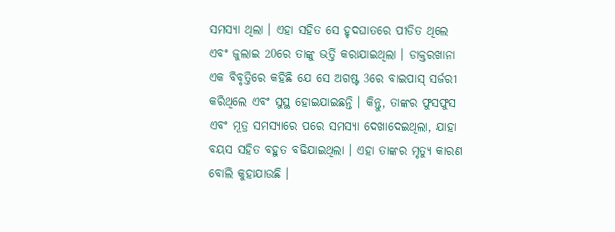ସମସ୍ୟା ଥିଲା । ଏହା ସହିତ ସେ ହୃଦଘାତରେ ପୀଡିତ ଥିଲେ ଏବଂ ଜୁଲାଇ 20ରେ ତାଙ୍କୁ ଭର୍ତ୍ତି କରାଯାଇଥିଲା । ଡାକ୍ତରଖାନା ଏକ ବିବୃତ୍ତିରେ କହିଛି ଯେ ସେ ଅଗଷ୍ଟ 3ରେ ବାଇପାସ୍ ସର୍ଜରୀ କରିଥିଲେ ଏବଂ ସୁସ୍ଥ ହୋଇଯାଇଛନ୍ତି । କିନ୍ତୁ, ତାଙ୍କର ଫୁସଫୁସ ଏବଂ ମୂତ୍ର ସମସ୍ୟାରେ ପରେ ସମସ୍ୟା ଦେଖାଦେଇଥିଲା, ଯାହା ବୟସ ସହିତ ବହୁତ ବଢିଯାଇଥିଲା । ଏହା ତାଙ୍କର ମୃତ୍ୟୁ କାରଣ ବୋଲି କୁହାଯାଉଛି ।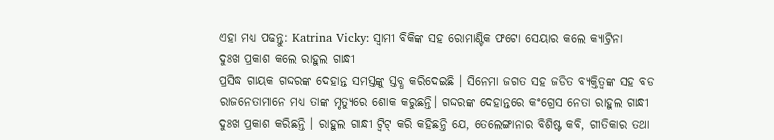ଏହା ମଧ୍ୟ ପଢନ୍ତୁ: Katrina Vicky: ସ୍ବାମୀ ବିକିଙ୍କ ସହ ରୋମାଣ୍ଟିକ ଫଟୋ ସେୟାର କଲେ କ୍ଯାଟ୍ରିନା
ଦୁଃଖ ପ୍ରକାଶ କଲେ ରାହୁଲ ଗାନ୍ଧୀ
ପ୍ରସିଦ୍ଧ ଗାୟକ ଗଦ୍ଦରଙ୍କ ଦେହାନ୍ତ ସମସ୍ତଙ୍କୁ ସ୍ତବ୍ଧ କରିଦେଇଛି । ସିନେମା ଜଗତ ସହ ଜଡିତ ବ୍ୟକ୍ତିତ୍ୱଙ୍କ ସହ ବଡ ରାଜନେତାମାନେ ମଧ୍ୟ ତାଙ୍କ ମୃତ୍ୟୁରେ ଶୋକ କରୁଛନ୍ତି। ଗଦ୍ଦରଙ୍କ ଦେହାନ୍ତରେ କଂଗ୍ରେସ ନେତା ରାହୁଲ ଗାନ୍ଧୀ ଦୁଃଖ ପ୍ରକାଶ କରିଛନ୍ତି । ରାହୁଲ ଗାନ୍ଧୀ ଟ୍ୱିଟ୍ କରି କହିଛନ୍ତି ଯେ, ତେଲେଙ୍ଗାନାର ବିଶିଷ୍ଟ କବି, ଗୀତିକାର ତଥା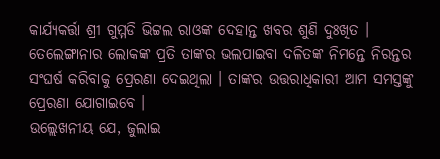କାର୍ଯ୍ୟକର୍ତ୍ତା ଶ୍ରୀ ଗୁମ୍ମଡି ଭିଟ୍ଟଲ ରାଓଙ୍କ ଦେହାନ୍ତ ଖବର ଶୁଣି ଦୁଃଖିତ । ତେଲେଙ୍ଗାନାର ଲୋକଙ୍କ ପ୍ରତି ତାଙ୍କର ଭଲପାଇବା ଦଳିତଙ୍କ ନିମନ୍ତେ ନିରନ୍ତର ସଂଘର୍ଷ କରିବାକୁ ପ୍ରେରଣା ଦେଇଥିଲା । ତାଙ୍କର ଉତ୍ତରାଧିକାରୀ ଆମ ସମସ୍ତଙ୍କୁ ପ୍ରେରଣା ଯୋଗାଇବେ ।
ଉଲ୍ଲେଖନୀୟ ଯେ, ଜୁଲାଇ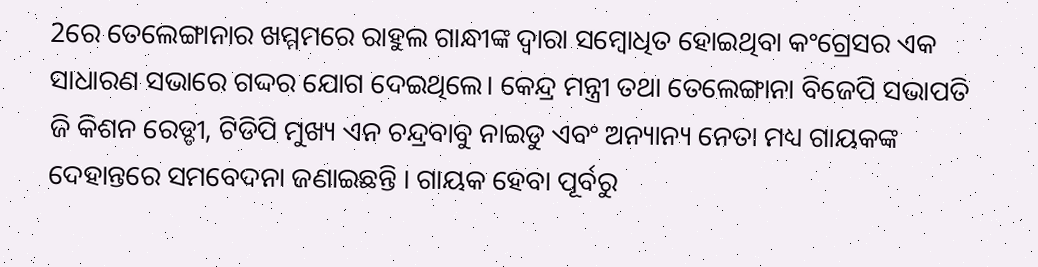2ରେ ତେଲେଙ୍ଗାନାର ଖମ୍ମମରେ ରାହୁଲ ଗାନ୍ଧୀଙ୍କ ଦ୍ୱାରା ସମ୍ବୋଧିତ ହୋଇଥିବା କଂଗ୍ରେସର ଏକ ସାଧାରଣ ସଭାରେ ଗଦ୍ଦର ଯୋଗ ଦେଇଥିଲେ। କେନ୍ଦ୍ର ମନ୍ତ୍ରୀ ତଥା ତେଲେଙ୍ଗାନା ବିଜେପି ସଭାପତି ଜି କିଶନ ରେଡ୍ଡୀ, ଟିଡିପି ମୁଖ୍ୟ ଏନ ଚନ୍ଦ୍ରବାବୁ ନାଇଡୁ ଏବଂ ଅନ୍ୟାନ୍ୟ ନେତା ମଧ୍ୟ ଗାୟକଙ୍କ ଦେହାନ୍ତରେ ସମବେଦନା ଜଣାଇଛନ୍ତି । ଗାୟକ ହେବା ପୂର୍ବରୁ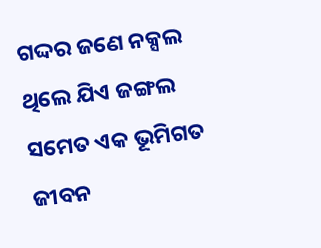ଗଦ୍ଦର ଜଣେ ନକ୍ସଲ ଥିଲେ ଯିଏ ଜଙ୍ଗଲ ସମେତ ଏକ ଭୂମିଗତ ଜୀବନ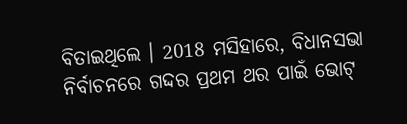ବିତାଇଥିଲେ । 2018 ମସିହାରେ, ବିଧାନସଭା ନିର୍ବାଚନରେ ଗଦ୍ଦର ପ୍ରଥମ ଥର ପାଇଁ ଭୋଟ୍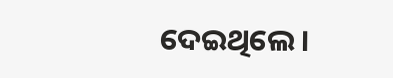ଦେଇଥିଲେ।